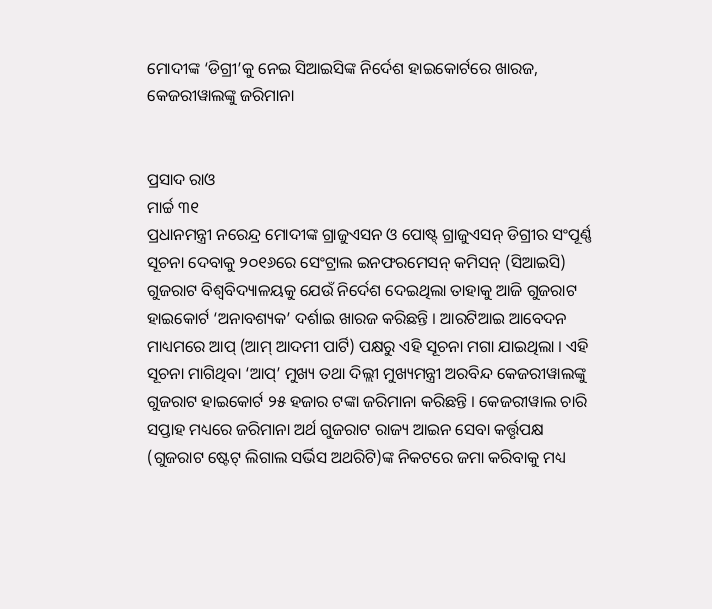ମୋଦୀଙ୍କ ‘ଡିଗ୍ରୀ’କୁ ନେଇ ସିଆଇସିଙ୍କ ନିର୍ଦେଶ ହାଇକୋର୍ଟରେ ଖାରଜ, କେଜରୀୱାଲଙ୍କୁ ଜରିମାନା


ପ୍ରସାଦ ରାଓ
ମାର୍ଚ୍ଚ ୩୧
ପ୍ରଧାନମନ୍ତ୍ରୀ ନରେନ୍ଦ୍ର ମୋଦୀଙ୍କ ଗ୍ରାଜୁଏସନ ଓ ପୋଷ୍ଟ୍ ଗ୍ରାଜୁଏସନ୍ ଡିଗ୍ରୀର ସଂପୂର୍ଣ୍ଣ ସୂଚନା ଦେବାକୁ ୨୦୧୬ରେ ସେଂଟ୍ରାଲ ଇନଫରମେସନ୍ କମିସନ୍ (ସିଆଇସି) ଗୁଜରାଟ ବିଶ୍ୱବିଦ୍ୟାଳୟକୁ ଯେଉଁ ନିର୍ଦେଶ ଦେଇଥିଲା ତାହାକୁ ଆଜି ଗୁଜରାଟ ହାଇକୋର୍ଟ ‘ଅନାବଶ୍ୟକ’ ଦର୍ଶାଇ ଖାରଜ କରିଛନ୍ତି । ଆରଟିଆଇ ଆବେଦନ ମାଧ୍ୟମରେ ଆପ୍ (ଆମ୍ ଆଦମୀ ପାର୍ଟି) ପକ୍ଷରୁ ଏହି ସୂଚନା ମଗା ଯାଇଥିଲା । ଏହି ସୂଚନା ମାଗିଥିବା ‘ଆପ୍’ ମୁଖ୍ୟ ତଥା ଦିଲ୍ଲୀ ମୁଖ୍ୟମନ୍ତ୍ରୀ ଅରବିନ୍ଦ କେଜରୀୱାଲଙ୍କୁ ଗୁଜରାଟ ହାଇକୋର୍ଟ ୨୫ ହଜାର ଟଙ୍କା ଜରିମାନା କରିଛନ୍ତି । କେଜରୀୱାଲ ଚାରି ସପ୍ତାହ ମଧ୍ୟରେ ଜରିମାନା ଅର୍ଥ ଗୁଜରାଟ ରାଜ୍ୟ ଆଇନ ସେବା କର୍ତ୍ତୃପକ୍ଷ (ଗୁଜରାଟ ଷ୍ଟେଟ୍ ଲିଗାଲ ସର୍ଭିସ ଅଥରିଟି)ଙ୍କ ନିକଟରେ ଜମା କରିବାକୁ ମଧ୍ୟ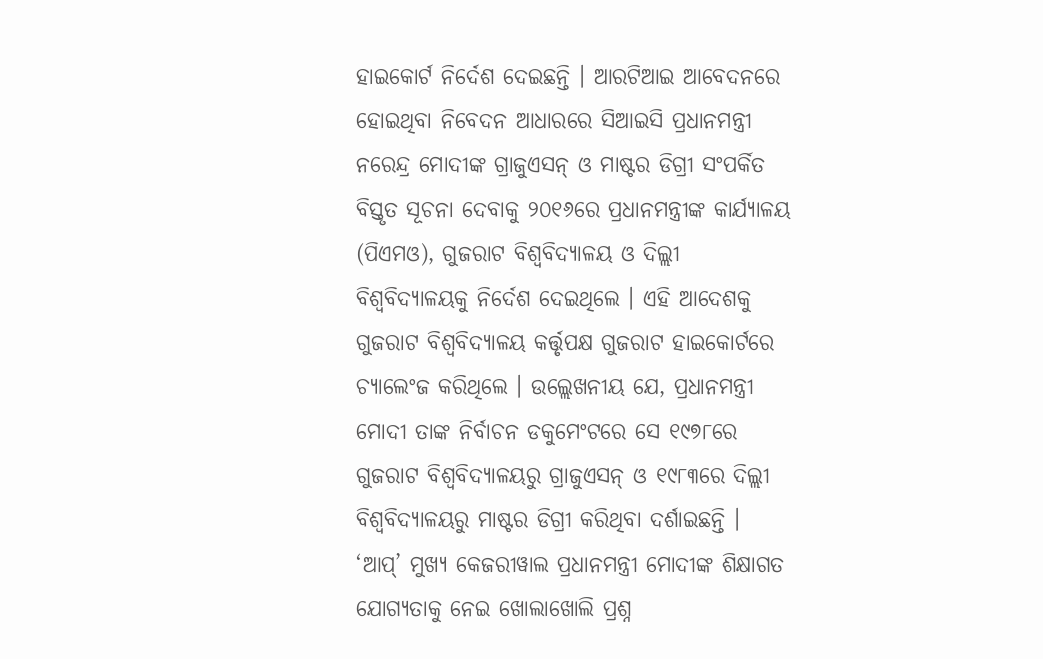ହାଇକୋର୍ଟ ନିର୍ଦେଶ ଦେଇଛନ୍ତି । ଆରଟିଆଇ ଆବେଦନରେ ହୋଇଥିବା ନିବେଦନ ଆଧାରରେ ସିଆଇସି ପ୍ରଧାନମନ୍ତ୍ରୀ ନରେନ୍ଦ୍ର ମୋଦୀଙ୍କ ଗ୍ରାଜୁଏସନ୍ ଓ ମାଷ୍ଟର ଡିଗ୍ରୀ ସଂପର୍କିତ ବିସ୍ତୃତ ସୂଚନା ଦେବାକୁ ୨୦୧୬ରେ ପ୍ରଧାନମନ୍ତ୍ରୀଙ୍କ କାର୍ଯ୍ୟାଳୟ (ପିଏମଓ), ଗୁଜରାଟ ବିଶ୍ୱବିଦ୍ୟାଳୟ ଓ ଦିଲ୍ଲୀ ବିଶ୍ୱବିଦ୍ୟାଳୟକୁ ନିର୍ଦେଶ ଦେଇଥିଲେ । ଏହି ଆଦେଶକୁ ଗୁଜରାଟ ବିଶ୍ୱବିଦ୍ୟାଳୟ କର୍ତ୍ତୃପକ୍ଷ ଗୁଜରାଟ ହାଇକୋର୍ଟରେ ଚ୍ୟାଲେଂଜ କରିଥିଲେ । ଉଲ୍ଲେଖନୀୟ ଯେ, ପ୍ରଧାନମନ୍ତ୍ରୀ ମୋଦୀ ତାଙ୍କ ନିର୍ବାଚନ ଡକୁମେଂଟରେ ସେ ୧୯୭୮ରେ ଗୁଜରାଟ ବିଶ୍ୱବିଦ୍ୟାଳୟରୁ ଗ୍ରାଜୁଏସନ୍ ଓ ୧୯୮୩ରେ ଦିଲ୍ଲୀ ବିଶ୍ୱବିଦ୍ୟାଳୟରୁ ମାଷ୍ଟର ଡିଗ୍ରୀ କରିଥିବା ଦର୍ଶାଇଛନ୍ତି । ‘ଆପ୍’ ମୁଖ୍ୟ କେଜରୀୱାଲ ପ୍ରଧାନମନ୍ତ୍ରୀ ମୋଦୀଙ୍କ ଶିକ୍ଷାଗତ ଯୋଗ୍ୟତାକୁ ନେଇ ଖୋଲାଖୋଲି ପ୍ରଶ୍ନ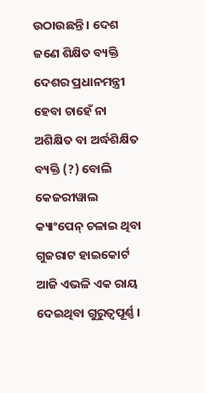ଉଠାଉଛନ୍ତି । ଦେଶ ଜଣେ ଶିକ୍ଷିତ ବ୍ୟକ୍ତି ଦେଶର ପ୍ରଧାନମନ୍ତ୍ରୀ ହେବା ଚାହେଁ ନା ଅଶିକ୍ଷିତ ବା ଅର୍ଦ୍ଧଶିକ୍ଷିତ ବ୍ୟକ୍ତି (?) ବୋଲି କେଜରୀୱାଲ କ୍ୟାଂପେନ୍ ଚଳାଇ ଥିବା ଗୁଜରାଟ ହାଇକୋର୍ଟ ଆଜି ଏଭଳି ଏକ ରାୟ ଦେଇଥିବା ଗୁରୁତ୍ୱପୂର୍ଣ୍ଣ ।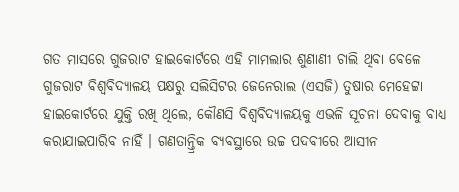ଗତ ମାସରେ ଗୁଜରାଟ ହାଇକୋର୍ଟରେ ଏହି ମାମଲାର ଶୁଣାଣୀ ଚାଲି ଥିବା ବେଳେ ଗୁଜରାଟ ବିଶ୍ୱବିଦ୍ୟାଳୟ ପକ୍ଷରୁ ସଲିସିଟର ଜେନେରାଲ (ଏସଜି) ତୁଷାର ମେହେଟ୍ଟା ହାଇକୋର୍ଟରେ ଯୁକ୍ତି ରଖି ଥିଲେ, କୌଣସି ବିଶ୍ୱବିଦ୍ୟାଳୟକୁ ଏଭଳି ସୂଚନା ଦେବାକୁ ବାଧ୍ୟ କରାଯାଇପାରିବ ନାହିଁ । ଗଣତାନ୍ତ୍ରିକ ବ୍ୟବସ୍ଥାରେ ଉଚ୍ଚ ପଦବୀରେ ଆସୀନ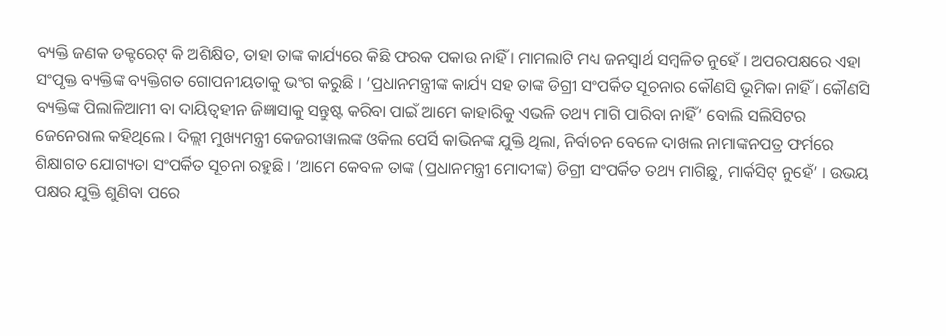ବ୍ୟକ୍ତି ଜଣକ ଡକ୍ଟରେଟ୍ କି ଅଶିକ୍ଷିତ, ତାହା ତାଙ୍କ କାର୍ଯ୍ୟରେ କିଛି ଫରକ ପକାଉ ନାହିଁ । ମାମଲାଟି ମଧ୍ୟ ଜନସ୍ୱାର୍ଥ ସମ୍ବଳିତ ନୁହେଁ । ଅପରପକ୍ଷରେ ଏହା ସଂପୃକ୍ତ ବ୍ୟକ୍ତିଙ୍କ ବ୍ୟକ୍ତିଗତ ଗୋପନୀୟତାକୁ ଭଂଗ କରୁଛି । ‘ପ୍ରଧାନମନ୍ତ୍ରୀଙ୍କ କାର୍ଯ୍ୟ ସହ ତାଙ୍କ ଡିଗ୍ରୀ ସଂପର୍କିତ ସୂଚନାର କୌଣସି ଭୂମିକା ନାହିଁ । କୌଣସି ବ୍ୟକ୍ତିଙ୍କ ପିଲାଳିଆମୀ ବା ଦାୟିତ୍ୱହୀନ ଜିଜ୍ଞାସାକୁ ସନ୍ତୁଷ୍ଟ କରିବା ପାଇଁ ଆମେ କାହାରିକୁ ଏଭଳି ତଥ୍ୟ ମାଗି ପାରିବା ନାହିଁ’ ବୋଲି ସଲିସିଟର ଜେନେରାଲ କହିଥିଲେ । ଦିଲ୍ଲୀ ମୁଖ୍ୟମନ୍ତ୍ରୀ କେଜରୀୱାଲଙ୍କ ଓକିଲ ପେର୍ସି କାଭିନଙ୍କ ଯୁକ୍ତି ଥିଲା, ନିର୍ବାଚନ ବେଳେ ଦାଖଲ ନାମାଙ୍କନପତ୍ର ଫର୍ମରେ ଶିକ୍ଷାଗତ ଯୋଗ୍ୟତା ସଂପର୍କିତ ସୂଚନା ରହୁଛି । ‘ଆମେ କେବଳ ତାଙ୍କ (ପ୍ରଧାନମନ୍ତ୍ରୀ ମୋଦୀଙ୍କ) ଡିଗ୍ରୀ ସଂପର୍କିତ ତଥ୍ୟ ମାଗିଛୁ, ମାର୍କସିଟ୍ ନୁହେଁ’ । ଉଭୟ ପକ୍ଷର ଯୁକ୍ତି ଶୁଣିବା ପରେ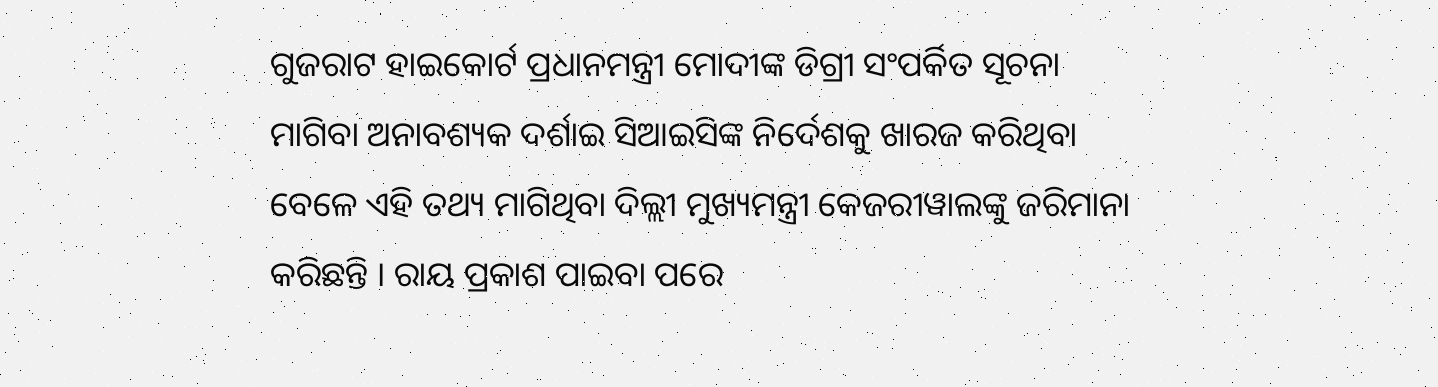ଗୁଜରାଟ ହାଇକୋର୍ଟ ପ୍ରଧାନମନ୍ତ୍ରୀ ମୋଦୀଙ୍କ ଡିଗ୍ରୀ ସଂପର୍କିତ ସୂଚନା ମାଗିବା ଅନାବଶ୍ୟକ ଦର୍ଶାଇ ସିଆଇସିଙ୍କ ନିର୍ଦେଶକୁ ଖାରଜ କରିଥିବା ବେଳେ ଏହି ତଥ୍ୟ ମାଗିଥିବା ଦିଲ୍ଲୀ ମୁଖ୍ୟମନ୍ତ୍ରୀ କେଜରୀୱାଲଙ୍କୁ ଜରିମାନା କରିଛନ୍ତି । ରାୟ ପ୍ରକାଶ ପାଇବା ପରେ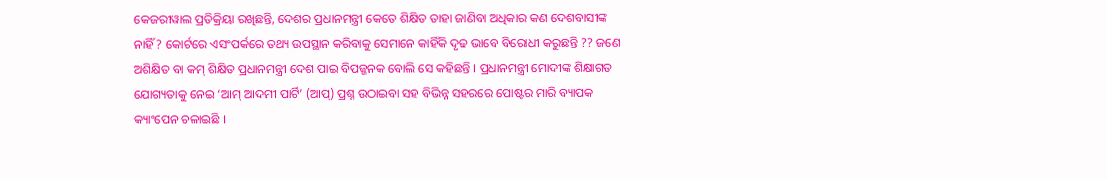କେଜରୀୱାଲ ପ୍ରତିକ୍ରିୟା ରଖିଛନ୍ତି, ଦେଶର ପ୍ରଧାନମନ୍ତ୍ରୀ କେତେ ଶିକ୍ଷିତ ତାହା ଜାଣିବା ଅଧିକାର କଣ ଦେଶବାସୀଙ୍କ ନାହିଁ ? କୋର୍ଟରେ ଏସଂପର୍କରେ ତଥ୍ୟ ଉପସ୍ଥାନ କରିବାକୁ ସେମାନେ କାହିଁକି ଦୃଢ ଭାବେ ବିରୋଧୀ କରୁଛନ୍ତି ?? ଜଣେ ଅଶିକ୍ଷିତ ବା କମ୍ ଶିକ୍ଷିତ ପ୍ରଧାନମନ୍ତ୍ରୀ ଦେଶ ପାଇ ବିପଜ୍ଜନକ ବୋଲି ସେ କହିଛନ୍ତି । ପ୍ରଧାନମନ୍ତ୍ରୀ ମୋଦୀଙ୍କ ଶିକ୍ଷାଗତ ଯୋଗ୍ୟତାକୁ ନେଇ ‘ଆମ୍ ଆଦମୀ ପାର୍ଟି’ (ଆପ୍) ପ୍ରଶ୍ନ ଉଠାଇବା ସହ ବିଭିନ୍ନ ସହରରେ ପୋଷ୍ଟର ମାରି ବ୍ୟାପକ କ୍ୟାଂପେନ ଚଳାଇଛି ।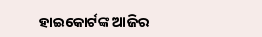ହାଇକୋର୍ଟଙ୍କ ଆଜିର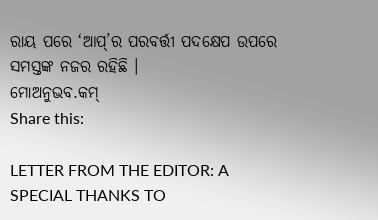ରାୟ ପରେ ‘ଆପ୍’ର ପରବର୍ତ୍ତୀ ପଦକ୍ଷେପ ଉପରେ ସମସ୍ତଙ୍କ ନଜର ରହିଛି ।
ମୋଅନୁଭବ.କମ୍
Share this:

LETTER FROM THE EDITOR: A SPECIAL THANKS TO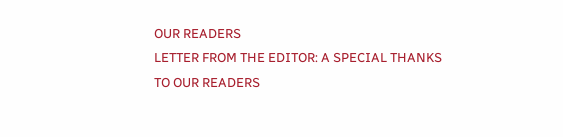OUR READERS
LETTER FROM THE EDITOR: A SPECIAL THANKS TO OUR READERS